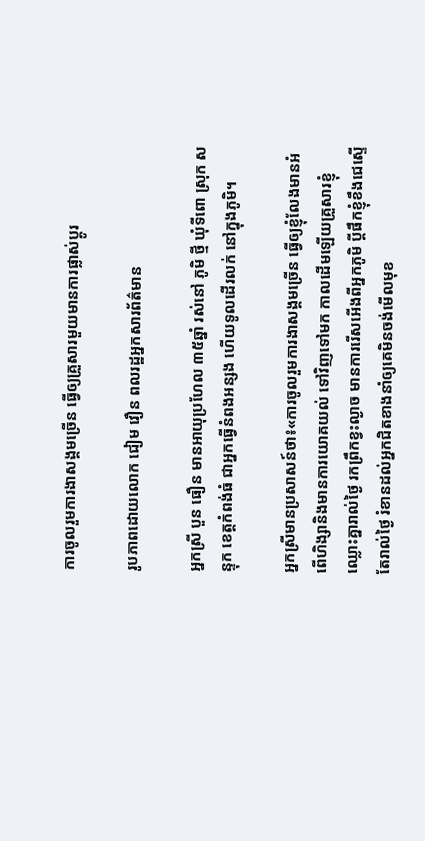ការចូលរួមការងាសង្គមច្រើន ធ្វើឲ្យគ្រួសារមួយមានការផ្លាស់ប្តូរ

រូបភាពដោយលោក ជៀម វឿន ពលរដ្ឋអ្នកសារព័ត៌មាន

អ្នកស្រី បួន ធឿន មានអាយុប្រហែល ៣៥ឆ្នាំ រស់នៅ ភូមិ ថ្មី ឃុំទីពោ ស្រុក សន្ទុក ខេត្តកំពង់ធំ ជាអ្នកធ្វើនំពងអន្សង ហើយទូលដើរលក់ នៅក្នុងភូមិ។

អ្នកស្រីមានប្រសាសន៍ថា៖«ការចូលរួមការងាសង្គមច្រើន ធ្វើឲ្យខ្ញុំលែងមានអំពើហិង្សានិងមានការយោគយល់ ទៅវិញទៅមក កាលដើមឡើយគ្រួសារខ្ញុំឈ្លោះគ្នារាល់ថ្ងៃ រកព្រឹកខ្វះល្ងាច មានការរើសអើងពីអ្នកភូមិ ប្តីផឹកខ្ញុំខឹងជេស្ទើតែរាល់ថ្ងៃ រំខានដល់អ្នកជិតខាងនាំឲ្យគេមិនចង់មើលមុខ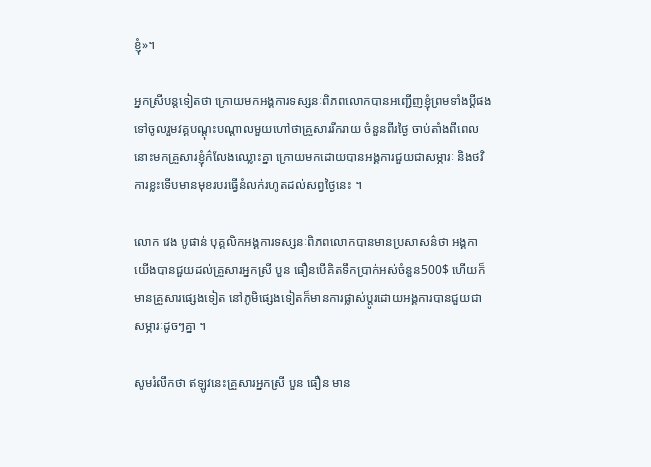ខ្ញុំ»។

អ្នកស្រីបន្តទៀតថា ក្រោយមកអង្គការទស្សនៈពិភពលោកបានអញ្ជើញខ្ញុំព្រមទាំងប្តីផង ទៅចូលរួមវគ្គបណ្តុះបណ្តាលមួយហៅថាគ្រួសាររីករាយ ចំនួនពីរថ្ងៃ ចាប់តាំងពីពេលនោះមកគ្រួសារខ្ញុំក៌លែងឈ្លោះគ្នា ក្រោយមកដោយបានអង្គការជួយជាសម្ភារៈ និងថវិការខ្លះទើបមានមុខរបរធ្វើនំលក់រហូតដល់សព្វថ្ងៃនេះ ។

លោក វេង បូផាន់ បុគ្គលិកអង្គការទស្សនៈពិភពលោកបានមានប្រសាសន៌ថា អង្គកាយើងបានជួយដល់គ្រួសារអ្នកស្រី បួន ធឿនបើគិតទឹកប្រាក់អស់ចំនួន500$ ហើយក៏មានគ្រួសារផ្សេងទៀត នៅភូមិផ្សេងទៀតក៏មានការផ្លាស់ប្តូរដោយអង្គការបានជួយជាសម្ភារៈដូចៗគ្នា ។

សូមរំលឹកថា ឥឡូវនេះគ្រួសារអ្នកស្រី បួន ធឿន មាន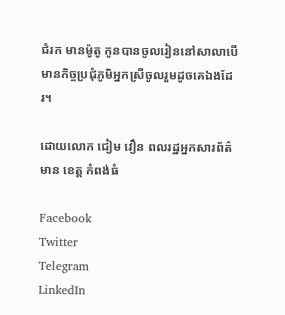ជំរក មានម៉ូតូ កូនបានចូលរៀននៅសាលាបើមានកិច្ចប្រជុំភូមិអ្នកស្រីចូលរួមដូចគេឯងដែរ។

ដោយលោក ជៀម វឿន ពលរដ្ឋអ្នកសារព័ត៌មាន ខេត្ត កំពង់ធំ

Facebook
Twitter
Telegram
LinkedIn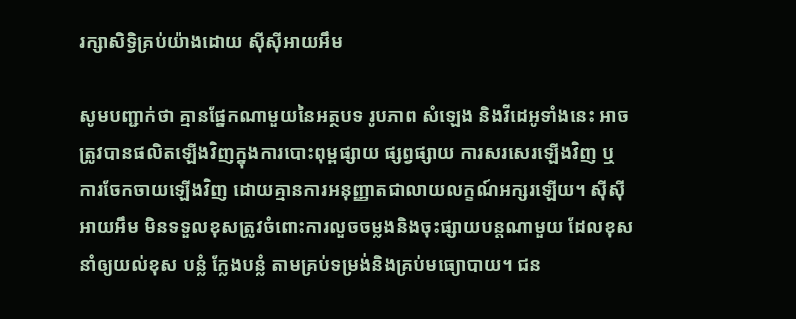រក្សាសិទ្វិគ្រប់យ៉ាងដោយ ស៊ីស៊ីអាយអឹម

សូមបញ្ជាក់ថា គ្មានផ្នែកណាមួយនៃអត្ថបទ រូបភាព សំឡេង និងវីដេអូទាំងនេះ អាចត្រូវបានផលិតឡើងវិញក្នុងការបោះពុម្ពផ្សាយ ផ្សព្វផ្សាយ ការសរសេរឡើងវិញ ឬ ការចែកចាយឡើងវិញ ដោយគ្មានការអនុញ្ញាតជាលាយលក្ខណ៍អក្សរឡើយ។ ស៊ីស៊ីអាយអឹម មិនទទួលខុសត្រូវចំពោះការលួចចម្លងនិងចុះផ្សាយបន្តណាមួយ ដែលខុស នាំឲ្យយល់ខុស បន្លំ ក្លែងបន្លំ តាមគ្រប់ទម្រង់និងគ្រប់មធ្យោបាយ។ ជន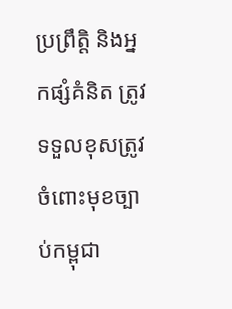ប្រព្រឹត្តិ និងអ្នកផ្សំគំនិត ត្រូវទទួលខុសត្រូវចំពោះមុខច្បាប់កម្ពុជា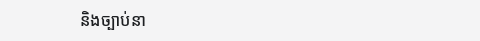និងច្បាប់នា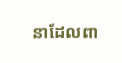នាដែលពា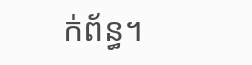ក់ព័ន្ធ។